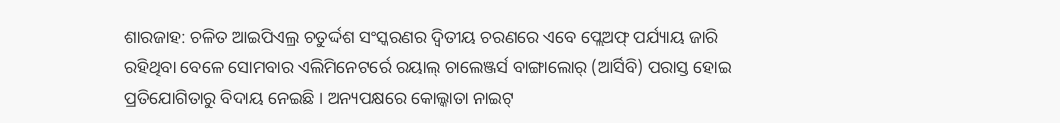ଶାରଜାହ: ଚଳିତ ଆଇପିଏଲ୍ର ଚତୁର୍ଦ୍ଦଶ ସଂସ୍କରଣର ଦ୍ୱିତୀୟ ଚରଣରେ ଏବେ ପ୍ଲେଅଫ୍ ପର୍ଯ୍ୟାୟ ଜାରି ରହିଥିବା ବେଳେ ସୋମବାର ଏଲିମିନେଟର୍ରେ ରୟାଲ୍ ଚାଲେଞ୍ଜର୍ସ ବାଙ୍ଗାଲୋର୍ (ଆର୍ସିବି) ପରାସ୍ତ ହୋଇ ପ୍ରତିଯୋଗିତାରୁ ବିଦାୟ ନେଇଛି । ଅନ୍ୟପକ୍ଷରେ କୋଲ୍କାତା ନାଇଟ୍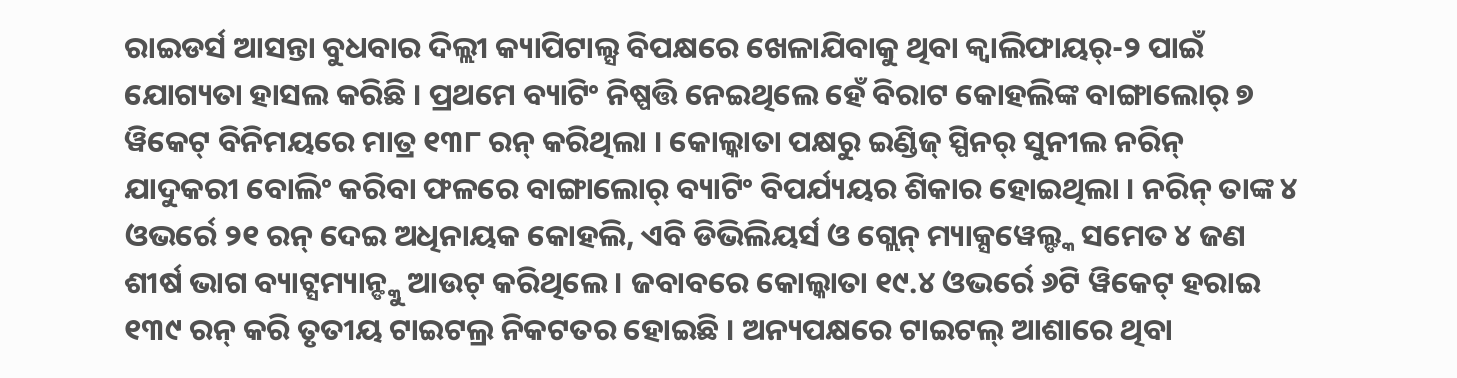ରାଇଡର୍ସ ଆସନ୍ତା ବୁଧବାର ଦିଲ୍ଲୀ କ୍ୟାପିଟାଲ୍ସ ବିପକ୍ଷରେ ଖେଳାଯିବାକୁ ଥିବା କ୍ୱାଲିଫାୟର୍-୨ ପାଇଁ ଯୋଗ୍ୟତା ହାସଲ କରିଛି । ପ୍ରଥମେ ବ୍ୟାଟିଂ ନିଷ୍ପତ୍ତି ନେଇଥିଲେ ହେଁ ବିରାଟ କୋହଲିଙ୍କ ବାଙ୍ଗାଲୋର୍ ୭ ୱିକେଟ୍ ବିନିମୟରେ ମାତ୍ର ୧୩୮ ରନ୍ କରିଥିଲା । କୋଲ୍କାତା ପକ୍ଷରୁ ଇଣ୍ଡିଜ୍ ସ୍ପିନର୍ ସୁନୀଲ ନରିନ୍ ଯାଦୁକରୀ ବୋଲିଂ କରିବା ଫଳରେ ବାଙ୍ଗାଲୋର୍ ବ୍ୟାଟିଂ ବିପର୍ଯ୍ୟୟର ଶିକାର ହୋଇଥିଲା । ନରିନ୍ ତାଙ୍କ ୪ ଓଭର୍ରେ ୨୧ ରନ୍ ଦେଇ ଅଧିନାୟକ କୋହଲି, ଏବି ଡିଭିଲିୟର୍ସ ଓ ଗ୍ଲେନ୍ ମ୍ୟାକ୍ସୱେଲ୍ଙ୍କ ସମେତ ୪ ଜଣ ଶୀର୍ଷ ଭାଗ ବ୍ୟାଟ୍ସମ୍ୟାନ୍ଙ୍କୁ ଆଉଟ୍ କରିଥିଲେ । ଜବାବରେ କୋଲ୍କାତା ୧୯.୪ ଓଭର୍ରେ ୬ଟି ୱିକେଟ୍ ହରାଇ ୧୩୯ ରନ୍ କରି ତୃତୀୟ ଟାଇଟଲ୍ର ନିକଟତର ହୋଇଛି । ଅନ୍ୟପକ୍ଷରେ ଟାଇଟଲ୍ ଆଶାରେ ଥିବା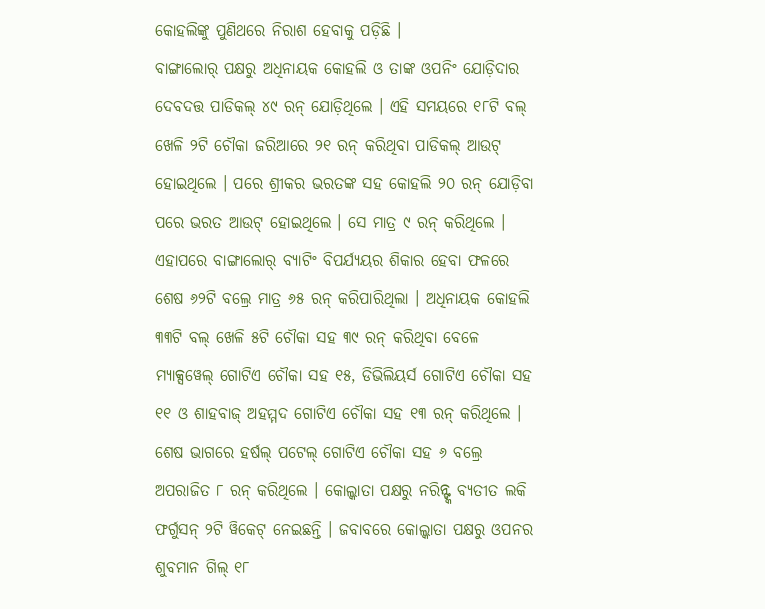କୋହଲିଙ୍କୁ ପୁଣିଥରେ ନିରାଶ ହେବାକୁ ପଡ଼ିଛି ।
ବାଙ୍ଗାଲୋର୍ ପକ୍ଷରୁ ଅଧିନାୟକ କୋହଲି ଓ ତାଙ୍କ ଓପନିଂ ଯୋଡ଼ିଦାର ଦେବଦତ୍ତ ପାଡିକଲ୍ ୪୯ ରନ୍ ଯୋଡ଼ିଥିଲେ । ଏହି ସମୟରେ ୧୮ଟି ବଲ୍ ଖେଳି ୨ଟି ଚୌକା ଜରିଆରେ ୨୧ ରନ୍ କରିଥିବା ପାଡିକଲ୍ ଆଉଟ୍ ହୋଇଥିଲେ । ପରେ ଶ୍ରୀକର ଭରତଙ୍କ ସହ କୋହଲି ୨୦ ରନ୍ ଯୋଡ଼ିବା ପରେ ଭରତ ଆଉଟ୍ ହୋଇଥିଲେ । ସେ ମାତ୍ର ୯ ରନ୍ କରିଥିଲେ । ଏହାପରେ ବାଙ୍ଗାଲୋର୍ ବ୍ୟାଟିଂ ବିପର୍ଯ୍ୟୟର ଶିକାର ହେବା ଫଳରେ ଶେଷ ୬୨ଟି ବଲ୍ରେ ମାତ୍ର ୬୫ ରନ୍ କରିପାରିଥିଲା । ଅଧିନାୟକ କୋହଲି ୩୩ଟି ବଲ୍ ଖେଳି ୫ଟି ଚୌକା ସହ ୩୯ ରନ୍ କରିଥିବା ବେଳେ ମ୍ୟାକ୍ସୱେଲ୍ ଗୋଟିଏ ଚୌକା ସହ ୧୫, ଡିଭିଲିୟର୍ସ ଗୋଟିଏ ଚୌକା ସହ ୧୧ ଓ ଶାହବାଜ୍ ଅହମ୍ମଦ ଗୋଟିଏ ଚୌକା ସହ ୧୩ ରନ୍ କରିଥିଲେ । ଶେଷ ଭାଗରେ ହର୍ଷଲ୍ ପଟେଲ୍ ଗୋଟିଏ ଚୌକା ସହ ୬ ବଲ୍ରେ ଅପରାଜିତ ୮ ରନ୍ କରିଥିଲେ । କୋଲ୍କାତା ପକ୍ଷରୁ ନରିନ୍ଙ୍କ ବ୍ୟତୀତ ଲକି ଫର୍ଗୁସନ୍ ୨ଟି ୱିକେଟ୍ ନେଇଛନ୍ତି । ଜବାବରେ କୋଲ୍କାତା ପକ୍ଷରୁ ଓପନର ଶୁବମାନ ଗିଲ୍ ୧୮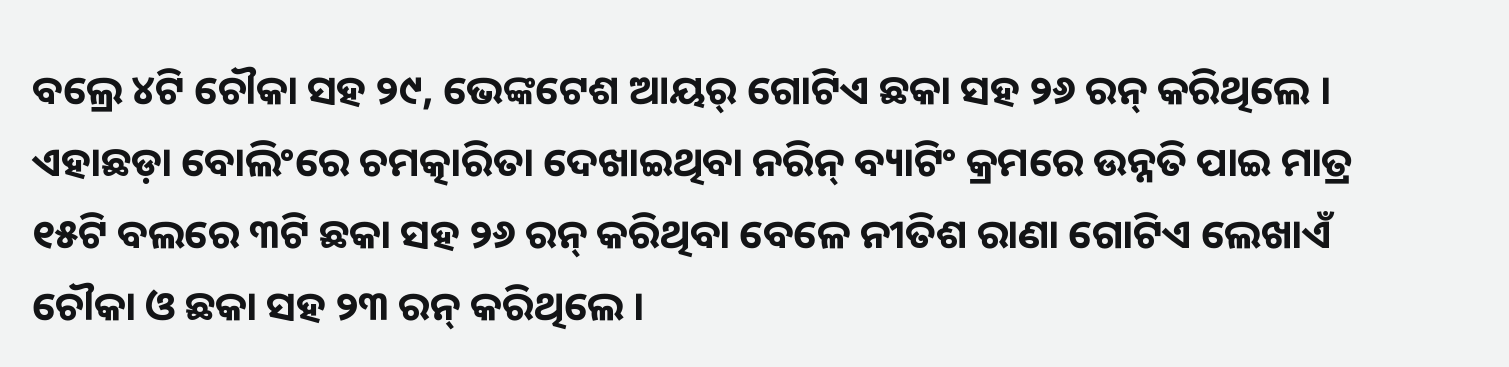ବଲ୍ରେ ୪ଟି ଚୌକା ସହ ୨୯, ଭେଙ୍କଟେଶ ଆୟର୍ ଗୋଟିଏ ଛକା ସହ ୨୬ ରନ୍ କରିଥିଲେ । ଏହାଛଡ଼ା ବୋଲିଂରେ ଚମତ୍କାରିତା ଦେଖାଇଥିବା ନରିନ୍ ବ୍ୟାଟିଂ କ୍ରମରେ ଉନ୍ନତି ପାଇ ମାତ୍ର ୧୫ଟି ବଲରେ ୩ଟି ଛକା ସହ ୨୬ ରନ୍ କରିଥିବା ବେଳେ ନୀତିଶ ରାଣା ଗୋଟିଏ ଲେଖାଏଁ ଚୌକା ଓ ଛକା ସହ ୨୩ ରନ୍ କରିଥିଲେ ।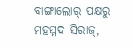ବାଙ୍ଗାଲୋର୍ ପକ୍ଷରୁ ମହମ୍ମଦ ସିରାଜ୍,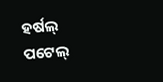ହର୍ଷଲ୍ ପଟେଲ୍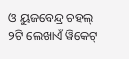ଓ ୟୁଜବେନ୍ଦ୍ର ଚହଲ୍ ୨ଟି ଲେଖାଏଁ ୱିକେଟ୍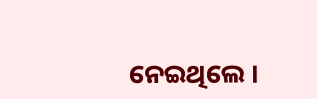ନେଇଥିଲେ ।